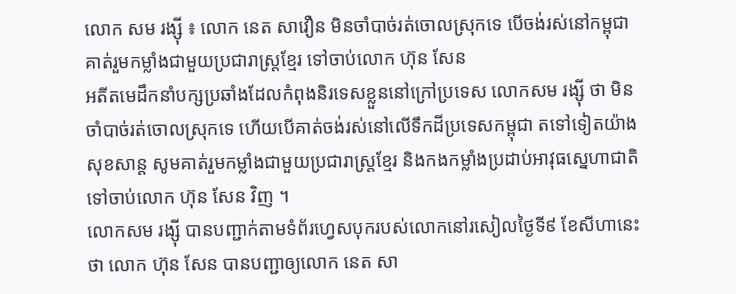លោក សម រង្ស៊ី ៖ លោក នេត សាវឿន មិនចាំបាច់រត់ចោលស្រុកទេ បើចង់រស់នៅកម្ពុជា គាត់រួមកម្លាំងជាមួយប្រជារាស្ត្រខ្មែរ ទៅចាប់លោក ហ៊ុន សែន
អតីតមេដឹកនាំបក្សប្រឆាំងដែលកំពុងនិរទេសខ្លួននៅក្រៅប្រទេស លោកសម រង្ស៊ី ថា មិនចាំបាច់រត់ចោលស្រុកទេ ហើយបើគាត់ចង់រស់នៅលើទឹកដីប្រទេសកម្ពុជា តទៅទៀតយ៉ាងសុខសាន្ត សូមគាត់រួមកម្លាំងជាមួយប្រជារាស្ត្រខ្មែរ និងកងកម្លាំងប្រដាប់អាវុធស្នេហាជាតិ ទៅចាប់លោក ហ៊ុន សែន វិញ ។
លោកសម រង្ស៊ី បានបញ្ជាក់តាមទំព័រហ្វេសបុករបស់លោកនៅរសៀលថ្ងៃទី៩ ខែសីហានេះថា លោក ហ៊ុន សែន បានបញ្ជាឲ្យលោក នេត សា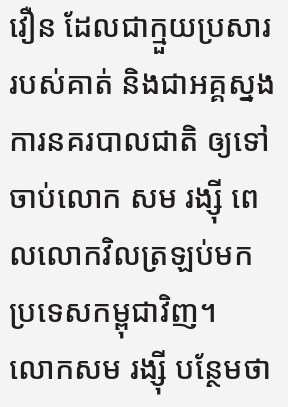វឿន ដែលជាក្មួយប្រសាររបស់គាត់ និងជាអគ្គស្នងការនគរបាលជាតិ ឲ្យទៅចាប់លោក សម រង្ស៊ី ពេលលោកវិលត្រឡប់មកប្រទេសកម្ពុជាវិញ។
លោកសម រង្ស៊ី បន្ថែមថា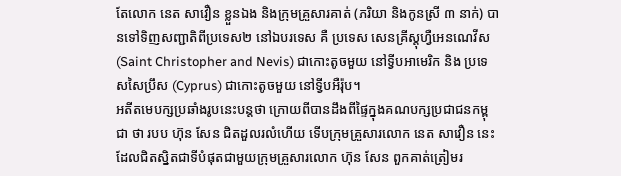តែលោក នេត សាវឿន ខ្លួនឯង និងក្រុមគ្រួសារគាត់ (ភរិយា និងកូនស្រី ៣ នាក់) បានទៅទិញសញ្ជាតិពីប្រទេស២ នៅឯបរទេស គឺ ប្រទេស សេនគ្រីស្តុហ្វឺអេនណេវីស (Saint Christopher and Nevis) ជាកោះតូចមួយ នៅទ្វីបអាមេរិក និង ប្រទេសសៃប្រឹស (Cyprus) ជាកោះតូចមួយ នៅទ្វីបអឺរ៉ុប។
អតីតមេបក្សប្រឆាំងរូបនេះបន្តថា ក្រោយពីបានដឹងពីផ្ទៃក្នុងគណបក្សប្រជាជនកម្ពុជា ថា របប ហ៊ុន សែន ជិតដួលរលំហើយ ទើបក្រុមគ្រួសារលោក នេត សាវឿន នេះ ដែលជិតស្និតជាទីបំផុតជាមួយក្រុមគ្រួសារលោក ហ៊ុន សែន ពួកគាត់ត្រៀមរ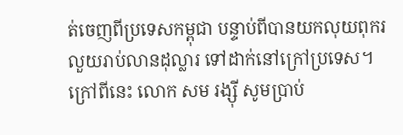ត់ចេញពីប្រទេសកម្ពុជា បន្ទាប់ពីបានយកលុយពុករលួយរាប់លានដុល្លារ ទៅដាក់នៅក្រៅប្រទេស។
ក្រៅពីនេះ លោក សម រង្ស៊ី សូមប្រាប់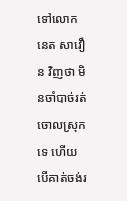ទៅលោក នេត សាវឿន វិញថា មិនចាំបាច់រត់ចោលស្រុកទេ ហើយបើគាត់ចង់រ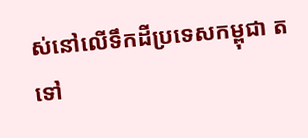ស់នៅលើទឹកដីប្រទេសកម្ពុជា តទៅ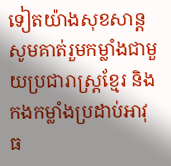ទៀតយ៉ាងសុខសាន្ត សូមគាត់រួមកម្លាំងជាមួយប្រជារាស្ត្រខ្មែរ និងកងកម្លាំងប្រដាប់អាវុធ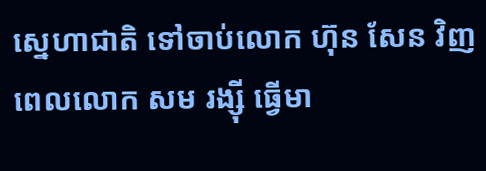ស្នេហាជាតិ ទៅចាប់លោក ហ៊ុន សែន វិញ ពេលលោក សម រង្ស៊ី ធ្វើមា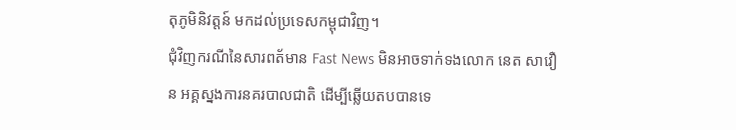តុភូមិនិវត្តន៍ មកដល់ប្រទេសកម្ពុជាវិញ។
ជុំវិញករណីនៃសារពត័មាន Fast News មិនអាចទាក់ទងលោក នេត សាវឿន អគ្គស្នងការនគរបាលជាតិ ដើម្បីឆ្លើយតបបានទេ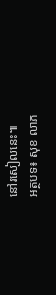នៅរសៀលនេះ៕
អត្ថបទ៖ សុខ លាភ